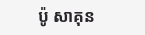ប៉ូ សាគុន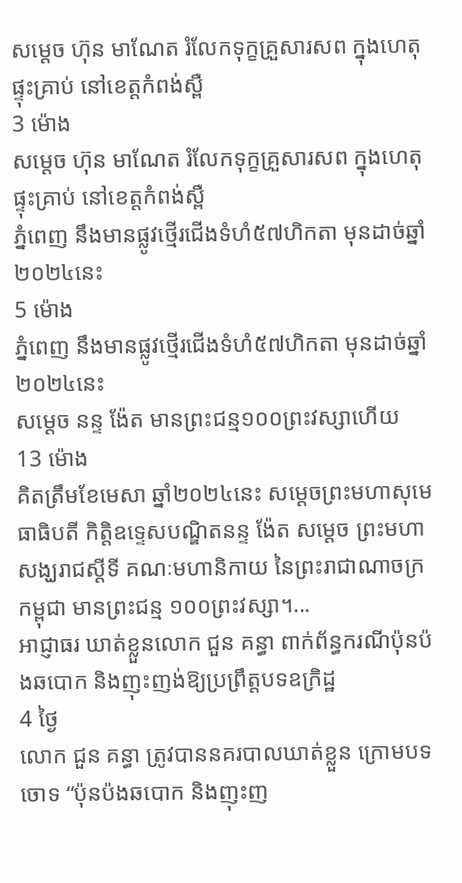សម្ដេច ហ៊ុន មាណែត រំលែកទុក្ខគ្រួសារសព ក្នុងហេតុផ្ទុះគ្រាប់ នៅខេត្តកំពង់ស្ពឺ
3 ម៉ោង
សម្ដេច ហ៊ុន មាណែត រំលែកទុក្ខគ្រួសារសព ក្នុងហេតុផ្ទុះគ្រាប់ នៅខេត្តកំពង់ស្ពឺ
ភ្នំពេញ នឹងមានផ្លូវថ្មើរជើងទំហំ៥៧ហិកតា មុនដាច់ឆ្នាំ២០២៤នេះ
5 ម៉ោង
ភ្នំពេញ នឹងមានផ្លូវថ្មើរជើងទំហំ៥៧ហិកតា មុនដាច់ឆ្នាំ២០២៤នេះ
សម្ដេច នន្ទ ង៉ែត មានព្រះជន្ម១០០ព្រះវស្សាហើយ
13 ម៉ោង
គិតត្រឹមខែមេសា ឆ្នាំ២០២៤នេះ សម្ដេចព្រះមហាសុមេធាធិបតី កិត្តិឧទ្ទេសបណ្ឌិតនន្ទ ង៉ែត សម្ដេច ព្រះមហាសង្ឃរាជស្ដីទី គណៈមហានិកាយ នៃព្រះរាជាណាចក្រកម្ពុជា មានព្រះជន្ម ១០០ព្រះវស្សា។...
អាជ្ញាធរ ឃាត់ខ្លួនលោក ជួន គន្ធា ពាក់ព័ន្ធករណីប៉ុនប៉ងឆបោក និងញុះញង់ឱ្យប្រព្រឹត្តបទឧក្រិដ្ឋ
4 ថ្ងៃ
លោក ជួន គន្ធា ត្រូវបាននគរបាលឃាត់ខ្លួន ក្រោមបទចោទ “ប៉ុនប៉ងឆបោក និងញុះញ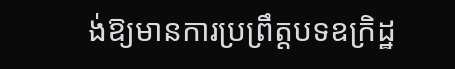ង់ឱ្យមានការប្រព្រឹត្តបទឧក្រិដ្ឋ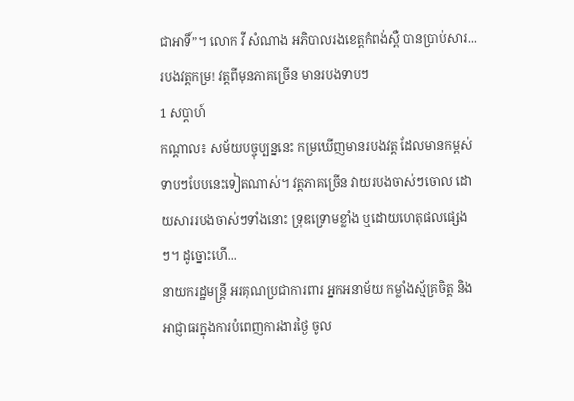ជាអាទិ៍”។ លោក វី សំណាង អភិបាលរងខេត្តកំពង់ស្ពឺ បានប្រាប់សារ...
របងវត្តកម្រ! វត្តពីមុនភាគច្រើន មានរបងទាបៗ
1 សប្តាហ៍
កណ្ដាល៖ សម័យបច្ចុប្បន្ននេះ កម្រឃើញមានរបងវត្ត ដែលមានកម្ពស់ទាបៗបែបនេះទៀតណាស់។ វត្តភាគច្រើន វាយរបងចាស់ៗចោល ដោយសាររបងចាស់ៗទាំងនោះ ទ្រុឌទ្រោមខ្លាំង ឬដោយហេតុផលផ្សេងៗ។ ដូច្នោះហើ...
នាយករដ្ឋមន្ត្រី អរគុណប្រជាការពារ អ្នកអនាម័យ កម្លាំងស្ម័គ្រចិត្ត និងអាជ្ញាធរក្នុងការបំពេញការងារថ្ងៃ ចូល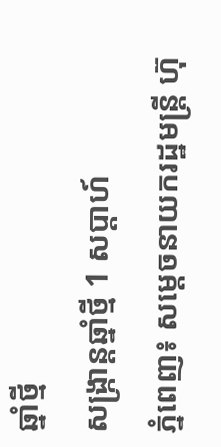ឆ្នាំថ្មី
សង្រ្កាន្តឆ្នាំថ្មី 1 សប្តាហ៍
ភ្នំពេញ៖ សម្ដេចនាយករដ្ឋមន្ត្រី ហ៊ុ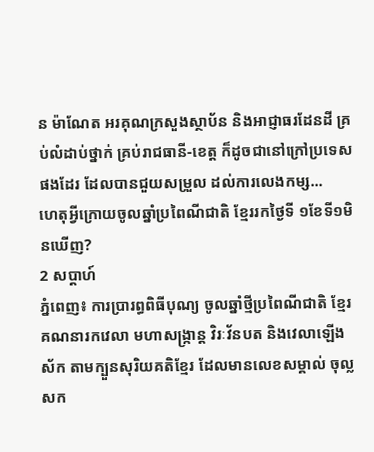ន ម៉ាណែត អរគុណក្រសួងស្ថាប័ន និងអាជ្ញាធរដែនដី គ្រប់លំដាប់ថ្នាក់ គ្រប់រាជធានី-ខេត្ត ក៏ដូចជានៅក្រៅប្រទេសផងដែរ ដែលបានជួយសម្រួល ដល់ការលេងកម្ស...
ហេតុអ្វីក្រោយចូលឆ្នាំប្រពៃណីជាតិ ខ្មែររកថ្ងៃទី ១ខែទី១មិនឃើញ?
2 សប្តាហ៍
ភ្នំពេញ៖ ការប្រារព្ធពិធីបុណ្យ ចូលឆ្នាំថ្មីប្រពៃណីជាតិ ខ្មែរគណនារកវេលា មហាសង្ក្រាន្ត វិរៈវ័នបត និងវេលាឡើងស័ក តាមក្បួនសុរិយគតិខ្មែរ ដែលមានលេខសម្គាល់ ចុល្លសក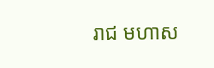រាជ មហាស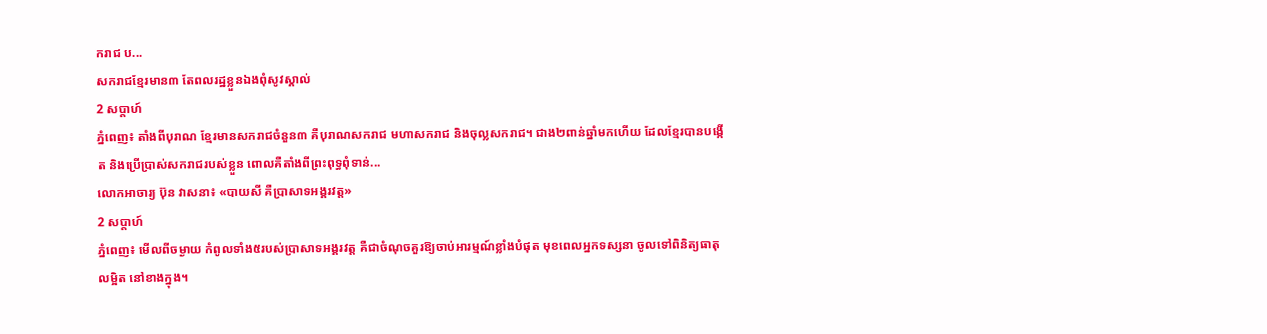ករាជ ប...
សករាជខ្មែរមាន៣ តែពលរដ្ឋខ្លួនឯងពុំសូវស្គាល់
2 សប្តាហ៍
ភ្នំពេញ៖ តាំងពីបុរាណ ខ្មែរមានសករាជចំនួន៣ គឺបុរាណសករាជ មហាសករាជ និងចុល្លសករាជ។ ជាង២ពាន់ឆ្នាំមកហើយ ដែលខ្មែរបានបង្កើត និងប្រើប្រាស់សករាជរបស់ខ្លួន ពោលគឺតាំងពីព្រះពុទ្ធពុំទាន់...
លោកអាចារ្យ ប៊ុន វាសនា៖ «បាយសី គឺប្រាសាទអង្គរវត្ត»
2 សប្តាហ៍
ភ្នំពេញ៖ មើលពីចម្ងាយ កំពូលទាំង៥របស់ប្រាសាទអង្គរវត្ត គឺជាចំណុចគួរឱ្យចាប់អារម្មណ៍ខ្លាំងបំផុត មុខពេលអ្នកទស្សនា ចូលទៅពិនិត្យធាតុលម្អិត នៅខាងក្នុង។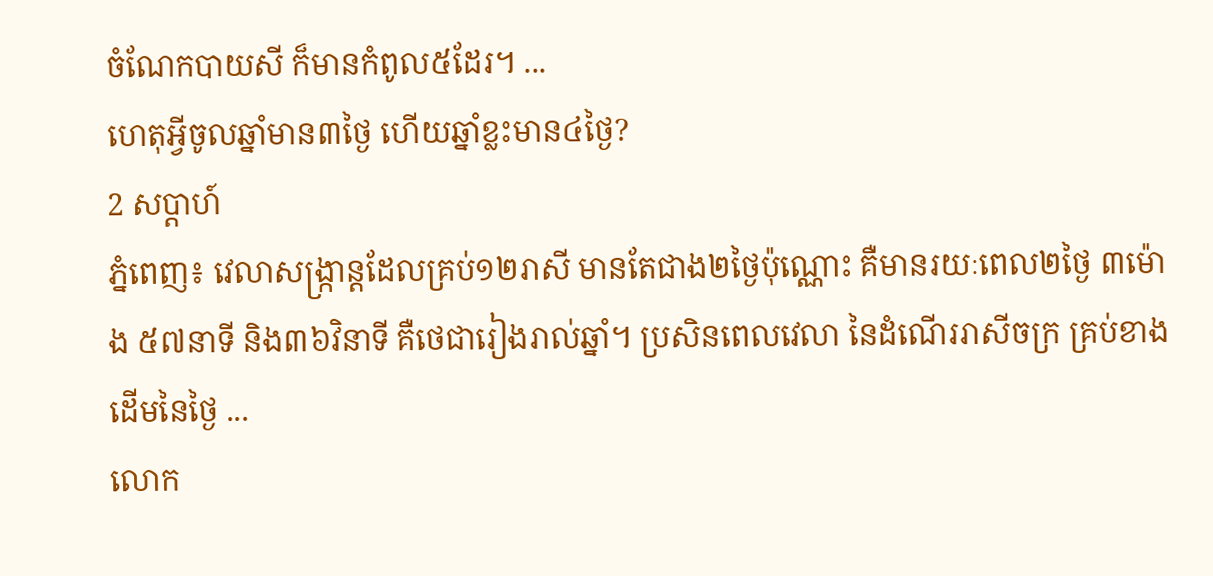ចំណែកបាយសី ក៏មានកំពូល៥ដែរ។ ...
ហេតុអ្វីចូលឆ្នាំមាន៣ថ្ងៃ ហើយឆ្នាំខ្លះមាន៤ថ្ងៃ?
2 សប្តាហ៍
ភ្នំពេញ៖ វេលាសង្ក្រាន្តដែលគ្រប់១២រាសី មានតែជាង២ថ្ងៃប៉ុណ្ណោះ គឺមានរយៈពេល២ថ្ងៃ ៣ម៉ោង ៥៧នាទី និង៣៦វិនាទី គឺថេជារៀងរាល់ឆ្នាំ។ ប្រសិនពេលវេលា នៃដំណើររាសីចក្រ គ្រប់ខាងដើមនៃថ្ងៃ ...
លោក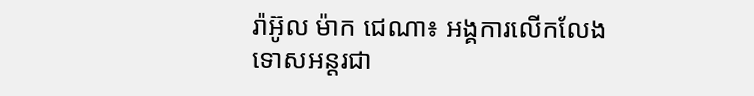រ៉ាអ៊ូល ម៉ាក ជេណា៖ អង្គការលើកលែងទោសអន្តរជា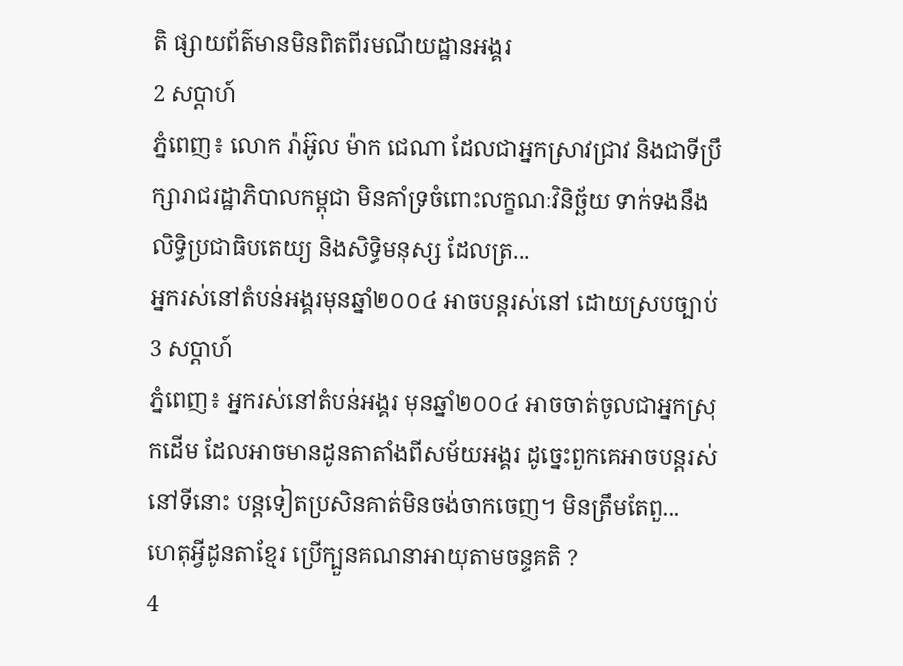តិ ផ្សាយព័ត៌មានមិនពិតពីរមណីយដ្ឋានអង្គរ
2 សប្តាហ៍
ភ្នំពេញ៖ លោក រ៉ាអ៊ូល ម៉ាក ជេណា ដែលជាអ្នកស្រាវជ្រាវ និងជាទីប្រឹក្សារាជរដ្ឋាភិបាលកម្ពុជា មិនគាំទ្រចំពោះលក្ខណៈវិនិច្ឆ័យ ទាក់ទងនឹងលិទ្ធិប្រជាធិបតេយ្យ និងសិទ្ធិមនុស្ស ដែលត្រ...
អ្នករស់នៅតំបន់អង្គរមុនឆ្នាំ២០០៤ អាចបន្តរស់នៅ ដោយស្របច្បាប់
3 សប្តាហ៍
ភ្នំពេញ៖ អ្នករស់នៅតំបន់អង្គរ មុនឆ្នាំ២០០៤ អាចចាត់ចូលជាអ្នកស្រុកដើម ដែលអាចមានដូនតាតាំងពីសម័យអង្គរ ដូច្នេះពួកគេអាចបន្តរស់នៅទីនោះ បន្តទៀតប្រសិនគាត់មិនចង់ចាកចេញ។ មិនត្រឹមតែពួ...
ហេតុអ្វីដូនតាខ្មែរ ប្រើក្បួនគណនាអាយុតាមចន្ទគតិ ?
4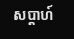សប្តាហ៍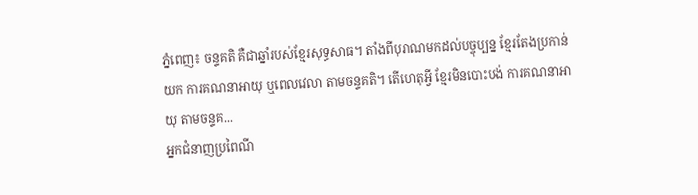ភ្នំពេញ៖ ចន្ទគតិ គឺជាឆ្នាំរបស់ខ្មែរសុទ្ធសាធ។ តាំងពីបុរាណមកដល់បច្ចុប្បន្ន ខ្មែរតែងប្រកាន់យក ការគណនាអាយុ ឬពេលវេលា តាមចន្ទគតិ។ តើហេតុអ្វី ខ្មែរមិនបោះបង់ ការគណនាអាយុ តាមចន្ទគ...
អ្នកជំនាញប្រពៃណី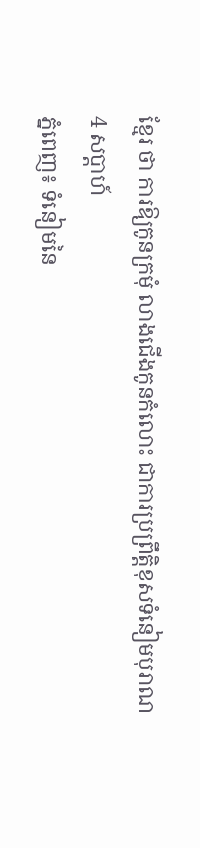ខ្មែរ ថា ការឱ្យកូនក្រមុំ លាងជើងកូនកំលោះ ជាការប្រព្រឹត្តិខុសទំនៀមបុរាណ
4 សប្តាហ៍
ភ្នំពេញ៖ ទំនៀមនៃ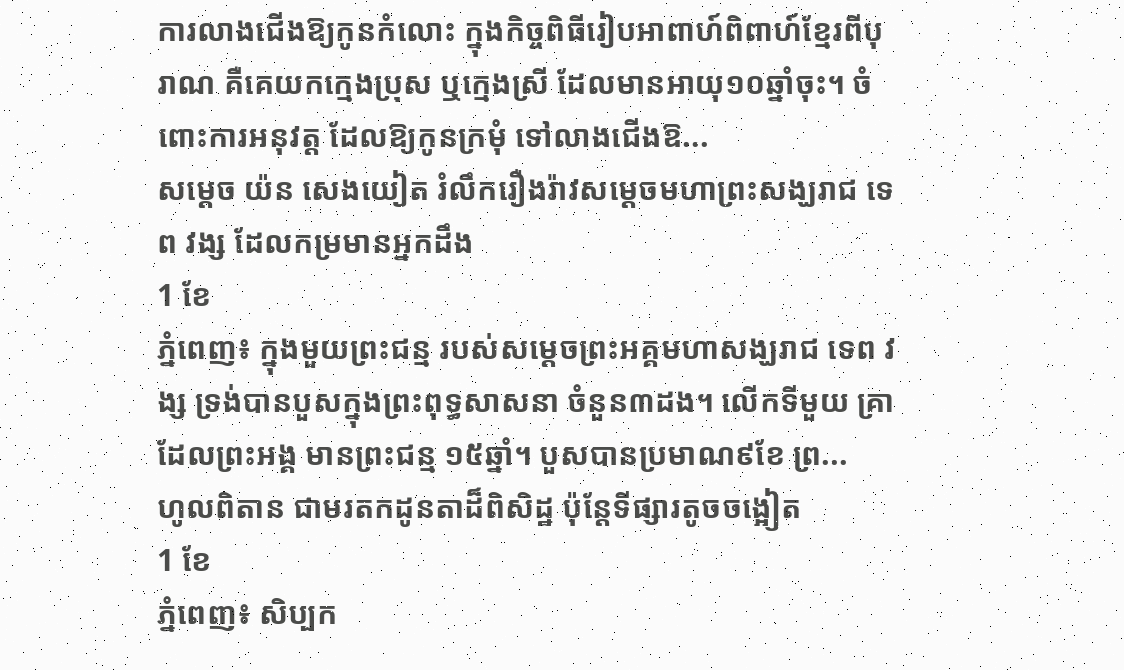ការលាងជើងឱ្យកូនកំលោះ ក្នុងកិច្ចពិធីរៀបអាពាហ៍ពិពាហ៍ខ្មែរពីបុរាណ គឺគេយកក្មេងប្រុស ឬក្មេងស្រី ដែលមានអាយុ១០ឆ្នាំចុះ។ ចំពោះការអនុវត្ត ដែលឱ្យកូនក្រមុំ ទៅលាងជើងឱ...
សម្ដេច យ៉ន សេងយៀត រំលឹករឿងរ៉ាវសម្ដេចមហាព្រះសង្ឃរាជ ទេព វង្ស ដែលកម្រមានអ្នកដឹង
1 ខែ
ភ្នំពេញ៖ ក្នុងមួយព្រះជន្ម របស់សម្ដេចព្រះអគ្គមហាសង្ឃរាជ ទេព វង្ស ទ្រង់បានបួសក្នុងព្រះពុទ្ធសាសនា ចំនួន៣ដង។ លើកទីមួយ គ្រាដែលព្រះអង្គ មានព្រះជន្ម ១៥ឆ្នាំ។ បួសបានប្រមាណ៩ខែ ព្រ...
ហូលពិតាន ជាមរតកដូនតាដ៏ពិសិដ្ឋ ប៉ុន្តែទីផ្សារតូចចង្អៀត
1 ខែ
ភ្នំពេញ៖ សិប្បក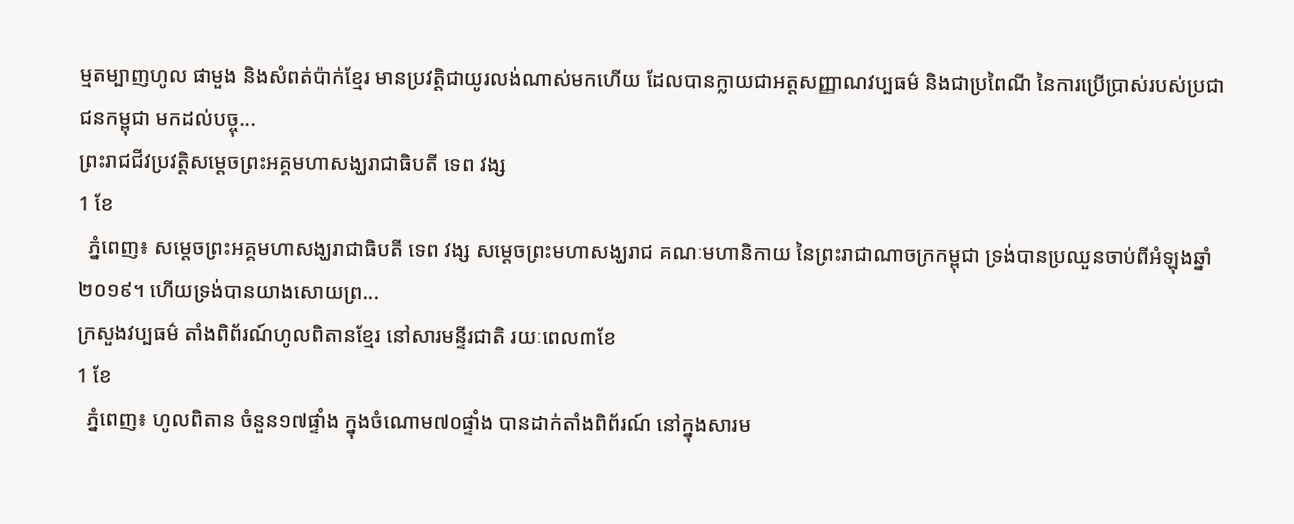ម្មតម្បាញហូល ផាមួង និងសំពត់ប៉ាក់ខ្មែរ មានប្រវត្តិជាយូរលង់ណាស់មកហើយ ដែលបានក្លាយជាអត្តសញ្ញាណវប្បធម៌ និងជាប្រពៃណី នៃការប្រើប្រាស់របស់ប្រជាជនកម្ពុជា មកដល់បច្ចុ...
ព្រះរាជជីវប្រវត្តិសម្ដេចព្រះអគ្គមហាសង្ឃរាជាធិបតី ទេព វង្ស
1 ខែ
  ភ្នំពេញ៖ សម្ដេចព្រះអគ្គមហាសង្ឃរាជាធិបតី ទេព វង្ស សម្ដេចព្រះមហាសង្ឃរាជ គណៈមហានិកាយ នៃព្រះរាជាណាចក្រកម្ពុជា ទ្រង់បានប្រឈួនចាប់ពីអំឡុងឆ្នាំ២០១៩។ ហើយទ្រង់បានយាងសោយព្រ...
ក្រសួងវប្បធម៌ តាំងពិព័រណ៍ហូលពិតានខ្មែរ នៅសារមន្ទីរជាតិ រយៈពេល៣ខែ
1 ខែ
  ភ្នំពេញ៖ ហូលពិតាន ចំនួន១៧ផ្ទាំង ក្នុងចំណោម៧០ផ្ទាំង បានដាក់តាំងពិព័រណ៍ នៅក្នុងសារម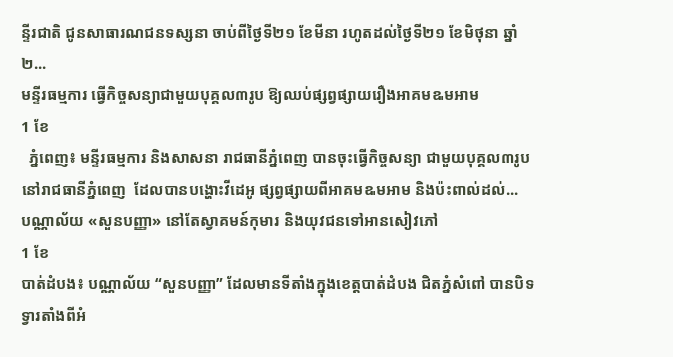ន្ទីរជាតិ ជូនសាធារណជនទស្សនា ចាប់ពីថ្ងៃទី២១ ខែមីនា រហូតដល់ថ្ងៃទី២១ ខែមិថុនា ឆ្នាំ២...
មន្ទីរធម្មការ ធ្វើកិច្ចសន្យាជាមួយបុគ្គល៣រូប ឱ្យឈប់ផ្សព្វផ្សាយរឿងអាគមឩមអាម
1 ខែ
  ភ្នំពេញ៖ មន្ទីរធម្មការ និងសាសនា រាជធានីភ្នំពេញ បានចុះធ្វើកិច្ចសន្យា ជាមួយបុគ្គល៣រូប នៅរាជធានីភ្នំពេញ  ដែលបានបង្ហោះវីដេអូ ផ្សព្វផ្សាយពីអាគមឩមអាម និងប៉ះពាល់ដល់...
បណ្ណាល័យ «សួនបញ្ញា» នៅតែស្វាគមន៍កុមារ និងយុវជនទៅអានសៀវភៅ
1 ខែ
បាត់ដំបង៖ បណ្ណាល័យ “សួនបញ្ញា” ដែលមានទីតាំងក្នុងខេត្តបាត់ដំបង ជិតភ្នំសំពៅ បានបិទទ្វារតាំងពីអំ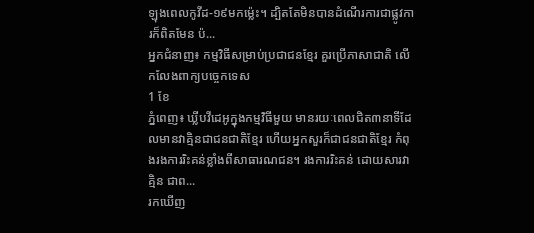ឡុងពេលកូវីដ-១៩មកម្ល៉េះ។ ដ្បិតតែមិនបានដំណើរការជាផ្លូវការក៏ពិតមែន ប៉...
អ្នកជំនាញ៖ កម្មវិធីសម្រាប់ប្រជាជនខ្មែរ គួរប្រើភាសាជាតិ លើកលែងពាក្យបច្ចេកទេស
1 ខែ
ភ្នំពេញ៖ ឃ្លីបវីដេអូក្នុងកម្មវិធីមួយ មានរយៈពេលជិត៣នាទីដែលមានវាគ្មិនជាជនជាតិខ្មែរ ហើយអ្នកសួរក៏ជាជនជាតិខ្មែរ កំពុងរងការរិះគន់ខ្លាំងពីសាធារណជន។ រងការរិះគន់ ដោយសារវាគ្មិន ជាព...
រកឃើញ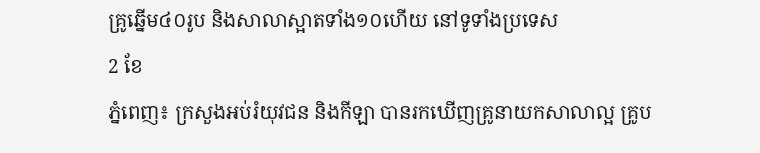គ្រូឆ្នើម៤០រូប និងសាលាស្អាតទាំង១០ហើយ នៅទូទាំងប្រទេស
2 ខែ
ភ្នំពេញ៖ ក្រសួងអប់រំយុវជន និងកីឡា បានរកឃើញគ្រូនាយកសាលាល្អ គ្រូប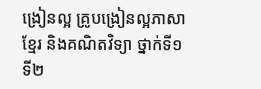ង្រៀនល្អ គ្រូបង្រៀនល្អភាសាខ្មែរ និងគណិតវិទ្យា ថ្នាក់ទី១ ទី២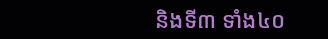និងទី៣ ទាំង៤០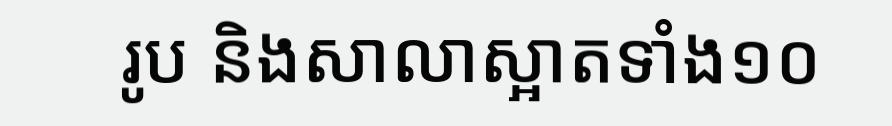រូប និងសាលាស្អាតទាំង១០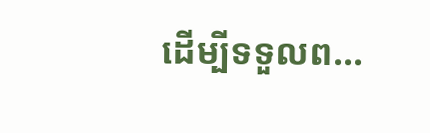ដើម្បីទទួលព...